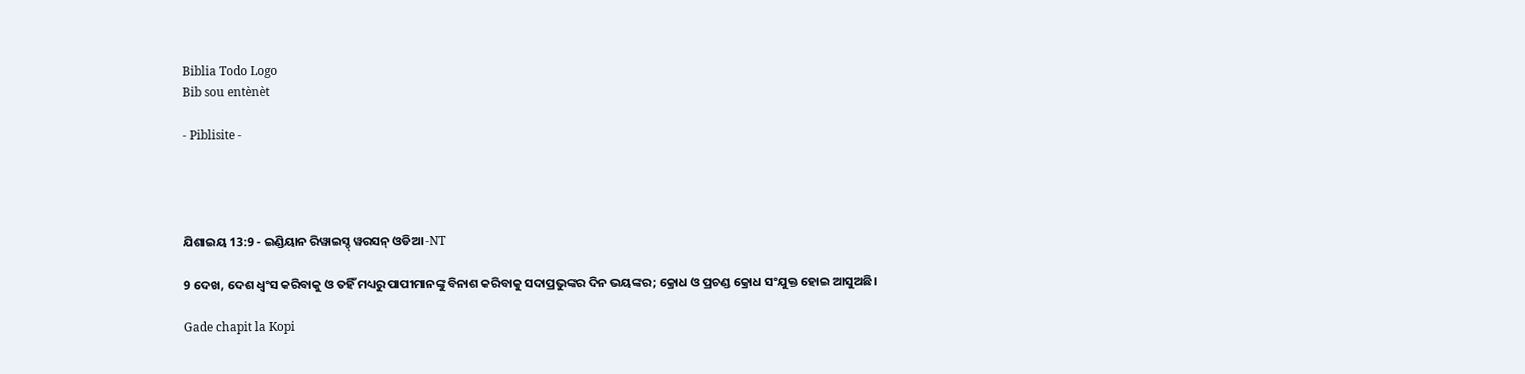Biblia Todo Logo
Bib sou entènèt

- Piblisite -




ଯିଶାଇୟ 13:9 - ଇଣ୍ଡିୟାନ ରିୱାଇସ୍ଡ୍ ୱରସନ୍ ଓଡିଆ -NT

9 ଦେଖ, ଦେଶ ଧ୍ୱଂସ କରିବାକୁ ଓ ତହିଁ ମଧ୍ୟରୁ ପାପୀମାନଙ୍କୁ ବିନାଶ କରିବାକୁ ସଦାପ୍ରଭୁଙ୍କର ଦିନ ଭୟଙ୍କର; କ୍ରୋଧ ଓ ପ୍ରଚଣ୍ଡ କ୍ରୋଧ ସଂଯୁକ୍ତ ହୋଇ ଆସୁଅଛି।

Gade chapit la Kopi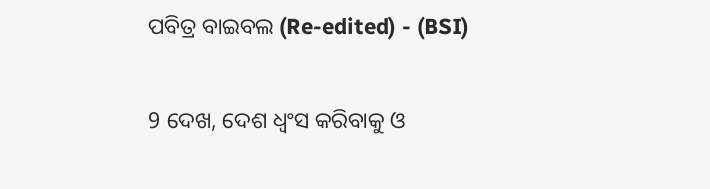ପବିତ୍ର ବାଇବଲ (Re-edited) - (BSI)

9 ଦେଖ, ଦେଶ ଧ୍ଵଂସ କରିବାକୁ ଓ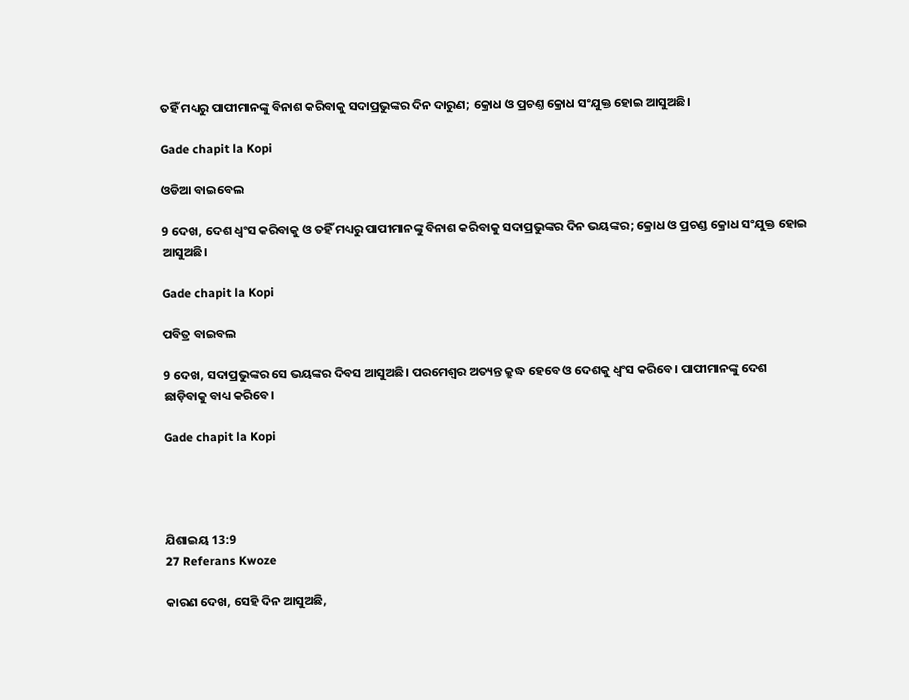ତହିଁ ମଧ୍ୟରୁ ପାପୀମାନଙ୍କୁ ବିନାଶ କରିବାକୁ ସଦାପ୍ରଭୁଙ୍କର ଦିନ ଦାରୁଣ; କ୍ରୋଧ ଓ ପ୍ରଚଣ୍ତ କ୍ରୋଧ ସଂଯୁକ୍ତ ହୋଇ ଆସୁଅଛି।

Gade chapit la Kopi

ଓଡିଆ ବାଇବେଲ

9 ଦେଖ, ଦେଶ ଧ୍ୱଂସ କରିବାକୁ ଓ ତହିଁ ମଧ୍ୟରୁ ପାପୀମାନଙ୍କୁ ବିନାଶ କରିବାକୁ ସଦାପ୍ରଭୁଙ୍କର ଦିନ ଭୟଙ୍କର; କ୍ରୋଧ ଓ ପ୍ରଚଣ୍ଡ କ୍ରୋଧ ସଂଯୁକ୍ତ ହୋଇ ଆସୁଅଛି।

Gade chapit la Kopi

ପବିତ୍ର ବାଇବଲ

9 ଦେଖ, ସଦାପ୍ରଭୁଙ୍କର ସେ ଭୟଙ୍କର ଦିବସ ଆସୁଅଛି। ପରମେଶ୍ୱର ଅତ୍ୟନ୍ତ କ୍ରୁଦ୍ଧ ହେବେ ଓ ଦେଶକୁ ଧ୍ୱଂସ କରିବେ। ପାପୀମାନଙ୍କୁ ଦେଶ ଛାଡ଼ିବାକୁ ବାଧ୍ୟ କରିବେ।

Gade chapit la Kopi




ଯିଶାଇୟ 13:9
27 Referans Kwoze

କାରଣ ଦେଖ, ସେହି ଦିନ ଆସୁଅଛି,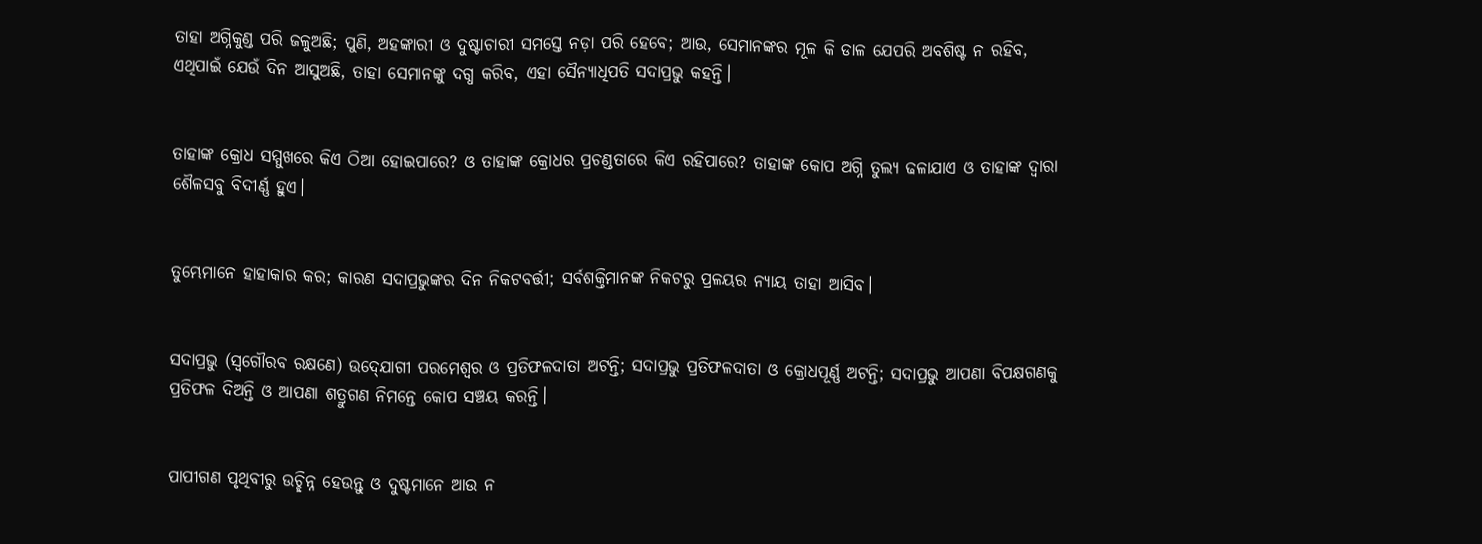ତାହା ଅଗ୍ନିକୁଣ୍ଡ ପରି ଜଳୁଅଛି; ପୁଣି, ଅହଙ୍କାରୀ ଓ ଦୁଷ୍ଟାଚାରୀ ସମସ୍ତେ ନଡ଼ା ପରି ହେବେ; ଆଉ, ସେମାନଙ୍କର ମୂଳ କି ଡାଳ ଯେପରି ଅବଶିଷ୍ଟ ନ ରହିବ, ଏଥିପାଇଁ ଯେଉଁ ଦିନ ଆସୁଅଛି, ତାହା ସେମାନଙ୍କୁ ଦଗ୍ଧ କରିବ, ଏହା ସୈନ୍ୟାଧିପତି ସଦାପ୍ରଭୁ କହନ୍ତି।


ତାହାଙ୍କ କ୍ରୋଧ ସମ୍ମୁଖରେ କିଏ ଠିଆ ହୋଇପାରେ? ଓ ତାହାଙ୍କ କ୍ରୋଧର ପ୍ରଚଣ୍ଡତାରେ କିଏ ରହିପାରେ? ତାହାଙ୍କ କୋପ ଅଗ୍ନି ତୁଲ୍ୟ ଢଳାଯାଏ ଓ ତାହାଙ୍କ ଦ୍ୱାରା ଶୈଳସବୁ ବିଦୀର୍ଣ୍ଣ ହୁଏ।


ତୁମ୍ଭେମାନେ ହାହାକାର କର; କାରଣ ସଦାପ୍ରଭୁଙ୍କର ଦିନ ନିକଟବର୍ତ୍ତୀ; ସର୍ବଶକ୍ତିମାନଙ୍କ ନିକଟରୁ ପ୍ରଳୟର ନ୍ୟାୟ ତାହା ଆସିବ।


ସଦାପ୍ରଭୁ (ସ୍ୱଗୌରବ ରକ୍ଷଣେ) ଉଦ୍‍ଯୋଗୀ ପରମେଶ୍ୱର ଓ ପ୍ରତିଫଳଦାତା ଅଟନ୍ତି; ସଦାପ୍ରଭୁ ପ୍ରତିଫଳଦାତା ଓ କ୍ରୋଧପୂର୍ଣ୍ଣ ଅଟନ୍ତି; ସଦାପ୍ରଭୁ ଆପଣା ବିପକ୍ଷଗଣକୁ ପ୍ରତିଫଳ ଦିଅନ୍ତି ଓ ଆପଣା ଶତ୍ରୁଗଣ ନିମନ୍ତେ କୋପ ସଞ୍ଚୟ କରନ୍ତି।


ପାପୀଗଣ ପୃଥିବୀରୁ ଉଚ୍ଛିନ୍ନ ହେଉନ୍ତୁ ଓ ଦୁଷ୍ଟମାନେ ଆଉ ନ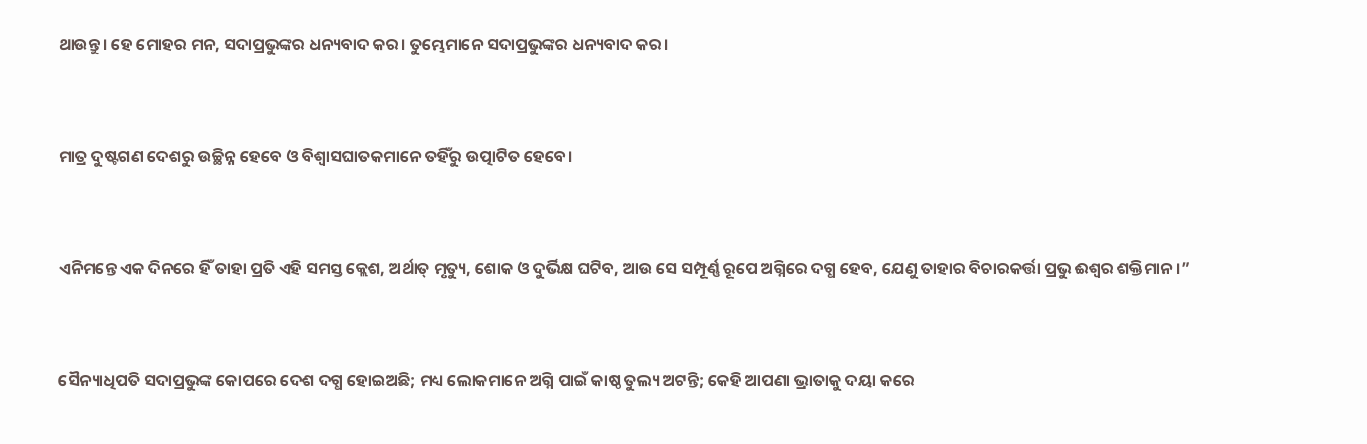ଥାଉନ୍ତୁ। ହେ ମୋହର ମନ, ସଦାପ୍ରଭୁଙ୍କର ଧନ୍ୟବାଦ କର। ତୁମ୍ଭେମାନେ ସଦାପ୍ରଭୁଙ୍କର ଧନ୍ୟବାଦ କର।


ମାତ୍ର ଦୁଷ୍ଟଗଣ ଦେଶରୁ ଉଚ୍ଛିନ୍ନ ହେବେ ଓ ବିଶ୍ୱାସଘାତକମାନେ ତହିଁରୁ ଉତ୍ପାଟିତ ହେବେ।


ଏନିମନ୍ତେ ଏକ ଦିନରେ ହିଁ ତାହା ପ୍ରତି ଏହି ସମସ୍ତ କ୍ଲେଶ, ଅର୍ଥାତ୍‍ ମୃତ୍ୟୁ, ଶୋକ ଓ ଦୁର୍ଭିକ୍ଷ ଘଟିବ, ଆଉ ସେ ସମ୍ପୂର୍ଣ୍ଣ ରୂପେ ଅଗ୍ନିରେ ଦଗ୍ଧ ହେବ, ଯେଣୁ ତାହାର ବିଚାରକର୍ତ୍ତା ପ୍ରଭୁ ଈଶ୍ବର ଶକ୍ତିମାନ।”


ସୈନ୍ୟାଧିପତି ସଦାପ୍ରଭୁଙ୍କ କୋପରେ ଦେଶ ଦଗ୍ଧ ହୋଇଅଛି; ମଧ୍ୟ ଲୋକମାନେ ଅଗ୍ନି ପାଇଁ କାଷ୍ଠ ତୁଲ୍ୟ ଅଟନ୍ତି; କେହି ଆପଣା ଭ୍ରାତାକୁ ଦୟା କରେ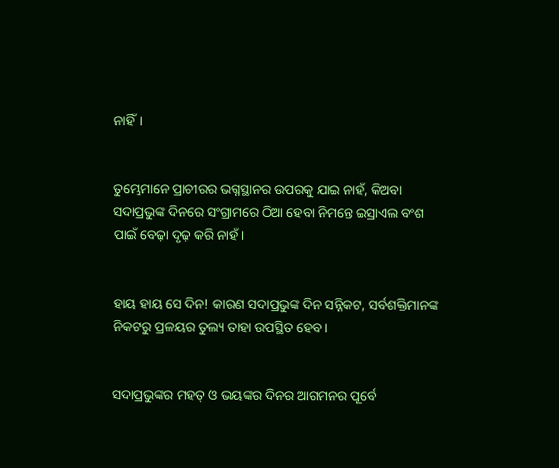ନାହିଁ।


ତୁମ୍ଭେମାନେ ପ୍ରାଚୀରର ଭଗ୍ନସ୍ଥାନର ଉପରକୁ ଯାଇ ନାହଁ, କିଅବା ସଦାପ୍ରଭୁଙ୍କ ଦିନରେ ସଂଗ୍ରାମରେ ଠିଆ ହେବା ନିମନ୍ତେ ଇସ୍ରାଏଲ ବଂଶ ପାଇଁ ବେଢ଼ା ଦୃଢ଼ କରି ନାହଁ।


ହାୟ ହାୟ ସେ ଦିନ! କାରଣ ସଦାପ୍ରଭୁଙ୍କ ଦିନ ସନ୍ନିକଟ, ସର୍ବଶକ୍ତିମାନଙ୍କ ନିକଟରୁ ପ୍ରଳୟର ତୁଲ୍ୟ ତାହା ଉପସ୍ଥିତ ହେବ।


ସଦାପ୍ରଭୁଙ୍କର ମହତ୍ ଓ ଭୟଙ୍କର ଦିନର ଆଗମନର ପୂର୍ବେ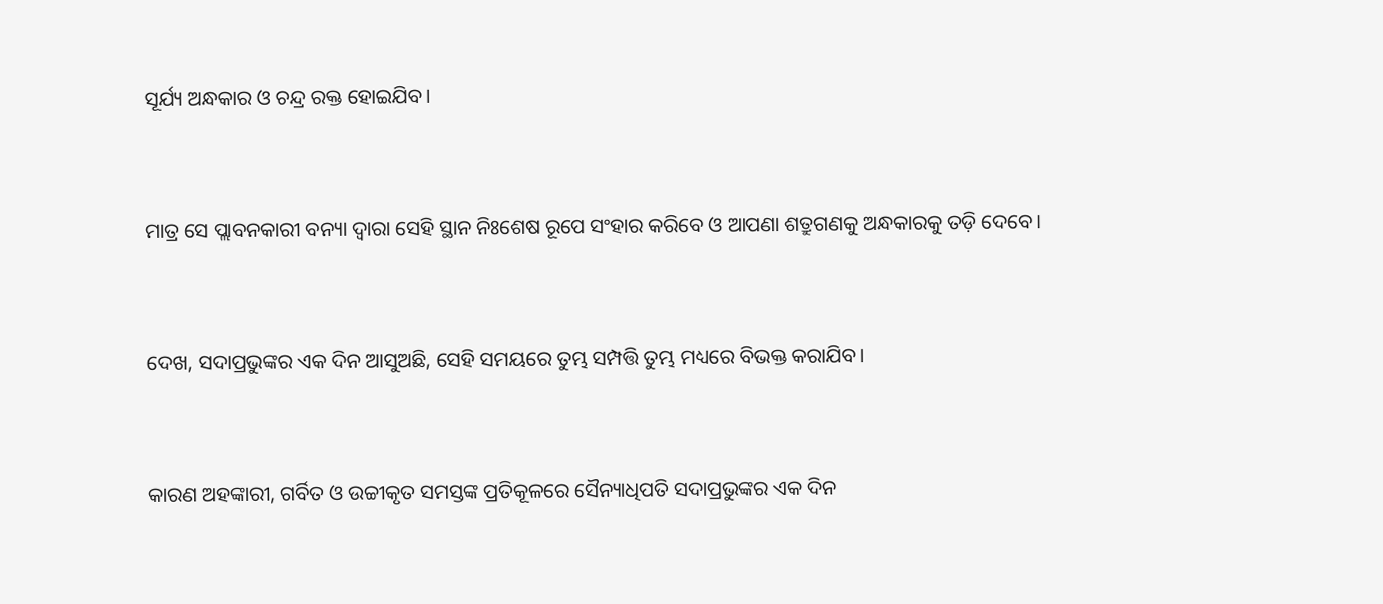ସୂର୍ଯ୍ୟ ଅନ୍ଧକାର ଓ ଚନ୍ଦ୍ର ରକ୍ତ ହୋଇଯିବ।


ମାତ୍ର ସେ ପ୍ଲାବନକାରୀ ବନ୍ୟା ଦ୍ୱାରା ସେହି ସ୍ଥାନ ନିଃଶେଷ ରୂପେ ସଂହାର କରିବେ ଓ ଆପଣା ଶତ୍ରୁଗଣକୁ ଅନ୍ଧକାରକୁ ତଡ଼ି ଦେବେ।


ଦେଖ, ସଦାପ୍ରଭୁଙ୍କର ଏକ ଦିନ ଆସୁଅଛି, ସେହି ସମୟରେ ତୁମ୍ଭ ସମ୍ପତ୍ତି ତୁମ୍ଭ ମଧ୍ୟରେ ବିଭକ୍ତ କରାଯିବ।


କାରଣ ଅହଙ୍କାରୀ, ଗର୍ବିତ ଓ ଉଚ୍ଚୀକୃତ ସମସ୍ତଙ୍କ ପ୍ରତିକୂଳରେ ସୈନ୍ୟାଧିପତି ସଦାପ୍ରଭୁଙ୍କର ଏକ ଦିନ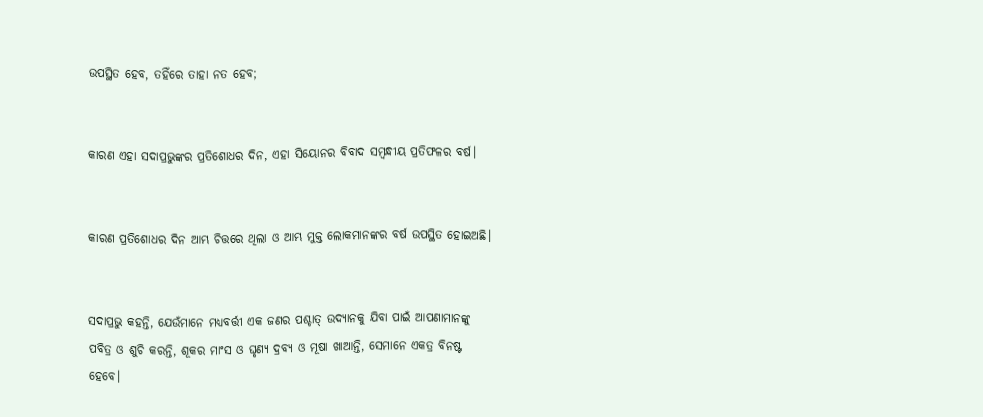ଉପସ୍ଥିତ ହେବ, ତହିଁରେ ତାହା ନତ ହେବ;


କାରଣ ଏହା ସଦାପ୍ରଭୁଙ୍କର ପ୍ରତିଶୋଧର ଦିନ, ଏହା ସିୟୋନର ବିବାଦ ସମ୍ବନ୍ଧୀୟ ପ୍ରତିଫଳର ବର୍ଷ।


କାରଣ ପ୍ରତିଶୋଧର ଦିନ ଆମ୍ଭ ଚିତ୍ତରେ ଥିଲା ଓ ଆମ୍ଭ ମୁକ୍ତ ଲୋକମାନଙ୍କର ବର୍ଷ ଉପସ୍ଥିତ ହୋଇଅଛି।


ସଦାପ୍ରଭୁ କହନ୍ତି, ଯେଉଁମାନେ ମଧ୍ୟବର୍ତ୍ତୀ ଏକ ଜଣର ପଶ୍ଚାତ୍‍ ଉଦ୍ୟାନକୁ ଯିବା ପାଇଁ ଆପଣାମାନଙ୍କୁ ପବିତ୍ର ଓ ଶୁଚି କରନ୍ତି, ଶୂକର ମାଂସ ଓ ଘୃଣ୍ୟ ଦ୍ରବ୍ୟ ଓ ମୂଷା ଖାଆନ୍ତି, ସେମାନେ ଏକତ୍ର ବିନଷ୍ଟ ହେବେ।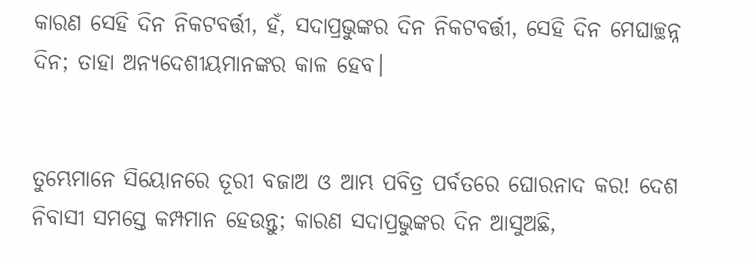କାରଣ ସେହି ଦିନ ନିକଟବର୍ତ୍ତୀ, ହଁ, ସଦାପ୍ରଭୁଙ୍କର ଦିନ ନିକଟବର୍ତ୍ତୀ, ସେହି ଦିନ ମେଘାଚ୍ଛନ୍ନ ଦିନ; ତାହା ଅନ୍ୟଦେଶୀୟମାନଙ୍କର କାଳ ହେବ।


ତୁମ୍ଭେମାନେ ସିୟୋନରେ ତୂରୀ ବଜାଅ ଓ ଆମ୍ଭ ପବିତ୍ର ପର୍ବତରେ ଘୋରନାଦ କର! ଦେଶ ନିବାସୀ ସମସ୍ତେ କମ୍ପମାନ ହେଉନ୍ତୁ; କାରଣ ସଦାପ୍ରଭୁଙ୍କର ଦିନ ଆସୁଅଛି,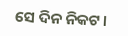ସେ ଦିନ ନିକଟ।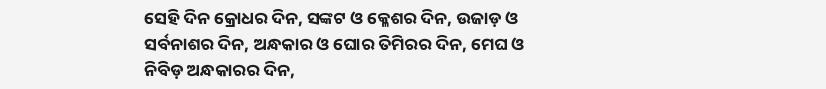ସେହି ଦିନ କ୍ରୋଧର ଦିନ, ସଙ୍କଟ ଓ କ୍ଳେଶର ଦିନ, ଉଜାଡ଼ ଓ ସର୍ବନାଶର ଦିନ, ଅନ୍ଧକାର ଓ ଘୋର ତିମିରର ଦିନ, ମେଘ ଓ ନିବିଡ଼ ଅନ୍ଧକାରର ଦିନ,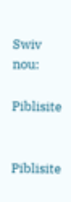Swiv nou:

Piblisite


Piblisite